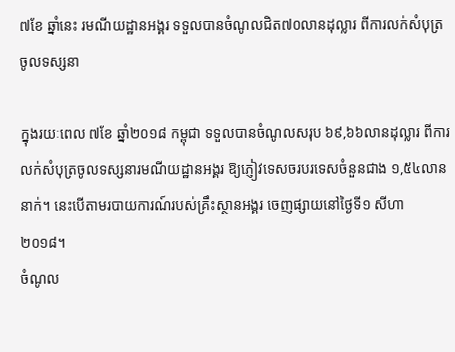៧ខែ ឆ្នាំនេះ រមណីយដ្ឋានអង្គរ ទទួលបានចំណូលជិត៧០លានដុល្លារ ពីការលក់សំបុត្រចូលទស្សនា

ក្នុងរយៈពេល ៧ខែ ឆ្នាំ២០១៨ កម្ពុជា ទទួលបានចំណូលសរុប ៦៩,៦៦លានដុល្លារ ពីការលក់សំបុត្រចូលទស្សនារមណីយដ្ឋានអង្គរ ឱ្យភ្ញៀវទេសចរបរទេសចំនួនជាង ១,៥៤លាននាក់។ នេះបើតាមរបាយការណ៍របស់គ្រឹះស្ថានអង្គរ ចេញផ្សាយនៅថ្ងៃទី១ សីហា ២០១៨។
ចំណូល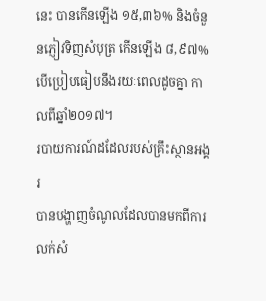នេះ បានកើនឡើង ១៥,៣៦% និងចំនួនភ្ញៀវទិញសំបុត្រ កើនឡើង ៨,៩៧% បើប្រៀបធៀបនឹងរយៈពេលដូចគ្នា កាលពីឆ្នាំ២០១៧។
របាយការណ៍ដដែលរបស់គ្រឹះស្ថានអង្គរ
បានបង្ហាញចំណូលដែលបានមកពីការលក់សំ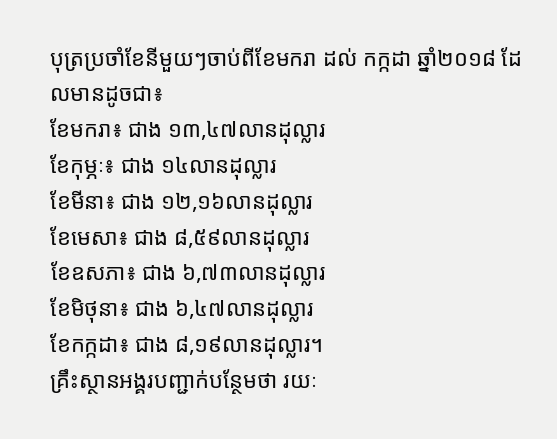បុត្រប្រចាំខែនីមួយៗចាប់ពីខែមករា ដល់ កក្កដា ឆ្នាំ២០១៨ ដែលមានដូចជា៖
ខែមករា៖ ជាង ១៣,៤៧លានដុល្លារ
ខែកុម្ភៈ៖ ជាង ១៤លានដុល្លារ
ខែមីនា៖ ជាង ១២,១៦លានដុល្លារ
ខែមេសា៖ ជាង ៨,៥៩លានដុល្លារ
ខែឧសភា៖ ជាង ៦,៧៣លានដុល្លារ
ខែមិថុនា៖ ជាង ៦,៤៧លានដុល្លារ
ខែកក្កដា៖ ជាង ៨,១៩លានដុល្លារ។
គ្រឹះស្ថានអង្គរបញ្ជាក់បន្ថែមថា រយៈ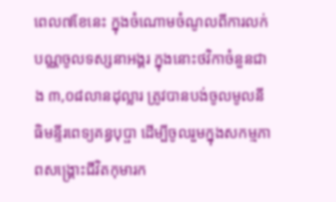ពេល៧ខែនេះ ក្នុងចំណោមចំណូលពីការលក់បណ្ណចូលទស្សនាអង្គរ ក្នុងនោះថវិកាចំនួនជាង ៣,០៨លានដុល្លារ ត្រូវបានបង់ចូលមូលនីធិមន្ទីរពេទ្យគន្ធបុប្ផា ដើម្បីចូលរួមក្នុងសកម្មភាពសង្គ្រោះជីវិតកុមារក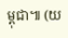ម្ពុជា៕ (យ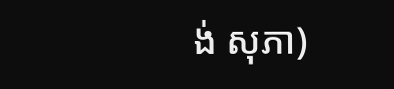ង់ សុភា)